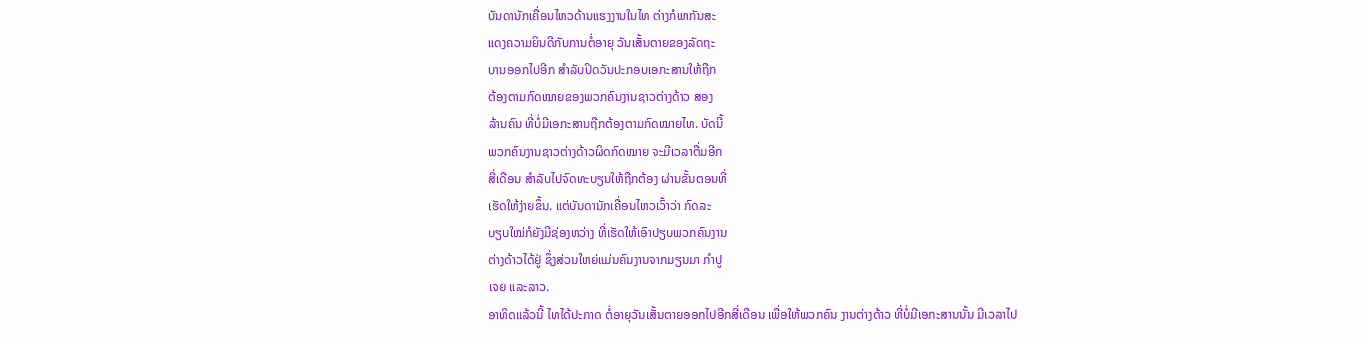ບັນດານັກເຄື່ອນໄຫວດ້ານແຮງງານໃນໄທ ຕ່າງກໍພາກັນສະ
ແດງຄວາມຍິນດີກັບການຕໍ່ອາຍຸ ວັນເສັ້ນຕາຍຂອງລັດຖະ
ບານອອກໄປອີກ ສໍາລັບປິດວັນປະກອບເອກະສານໃຫ້ຖືກ
ຕ້ອງຕາມກົດໝາຍຂອງພວກຄົນງານຊາວຕ່າງດ້າວ ສອງ
ລ້ານຄົນ ທີ່ບໍ່ມີເອກະສານຖືກຕ້ອງຕາມກົດໝາຍໄທ. ບັດນີ້
ພວກຄົນງານຊາວຕ່າງດ້າວຜິດກົດໝາຍ ຈະມີເວລາຕື່ມອີກ
ສີ່ເດືອນ ສໍາລັບໄປຈົດທະບຽນໃຫ້ຖືກຕ້ອງ ຜ່ານຂັ້ນຕອນທີ່
ເຮັດໃຫ້ງ່າຍຂຶ້ນ. ແຕ່ບັນດານັກເຄື່ອນໄຫວເວົ້າວ່າ ກົດລະ
ບຽບໃໝ່ກໍຍັງມີຊ່ອງຫວ່າງ ທີ່ເຮັດໃຫ້ເອົາປຽບພວກຄົນງານ
ຕ່າງດ້າວໄດ້ຢູ່ ຊຶ່ງສ່ວນໃຫຍ່ແມ່ນຄົນງານຈາກມຽນມາ ກໍາປູ
ເຈຍ ແລະລາວ.
ອາທິດແລ້ວນີ້ ໄທໄດ້ປະກາດ ຕໍ່ອາຍຸວັນເສັ້ນຕາຍອອກໄປອີກສີ່ເດືອນ ເພື່ອໃຫ້ພວກຄົນ ງານຕ່າງດ້າວ ທີ່ບໍ່ມີເອກະສານນັ້ນ ມີເວລາໄປ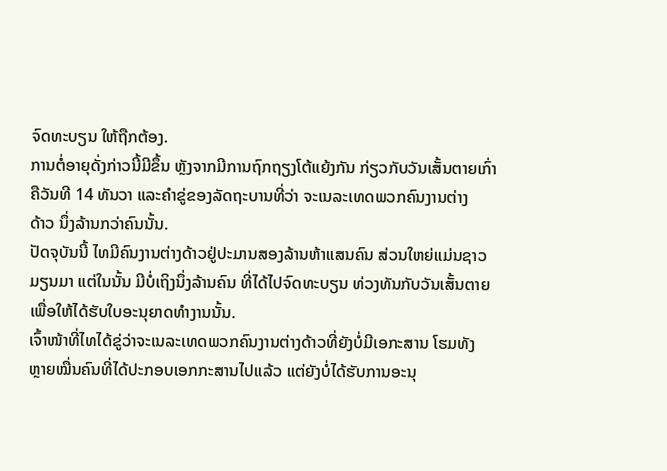ຈົດທະບຽນ ໃຫ້ຖືກຕ້ອງ.
ການຕໍ່ອາຍຸດັ່ງກ່າວນີ້ມີຂຶ້ນ ຫຼັງຈາກມີການຖົກຖຽງໂຕ້ແຍ້ງກັນ ກ່ຽວກັບວັນເສັ້ນຕາຍເກົ່າ
ຄືວັນທີ 14 ທັນວາ ແລະຄໍາຂູ່ຂອງລັດຖະບານທີ່ວ່າ ຈະເນລະເທດພວກຄົນງານຕ່າງ
ດ້າວ ນຶ່ງລ້ານກວ່າຄົນນັ້ນ.
ປັດຈຸບັນນີ້ ໄທມີຄົນງານຕ່າງດ້າວຢູ່ປະມານສອງລ້ານຫ້າແສນຄົນ ສ່ວນໃຫຍ່ແມ່ນຊາວ
ມຽນມາ ແຕ່ໃນນັ້ນ ມີບໍ່ເຖິງນຶ່ງລ້ານຄົນ ທີ່ໄດ້ໄປຈົດທະບຽນ ທ່ວງທັນກັບວັນເສັ້ນຕາຍ
ເພື່ອໃຫ້ໄດ້ຮັບໃບອະນຸຍາດທໍາງານນັ້ນ.
ເຈົ້າໜ້າທີ່ໄທໄດ້ຂູ່ວ່າຈະເນລະເທດພວກຄົນງານຕ່າງດ້າວທີ່ຍັງບໍ່ມີເອກະສານ ໂຮມທັງ
ຫຼາຍໝື່ນຄົນທີ່ໄດ້ປະກອບເອກກະສານໄປແລ້ວ ແຕ່ຍັງບໍ່ໄດ້ຮັບການອະນຸ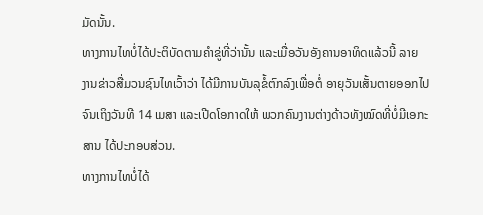ມັດນັ້ນ.
ທາງການໄທບໍ່ໄດ້ປະຕິບັດຕາມຄໍາຂູ່ທີ່ວ່ານັ້ນ ແລະເມື່ອວັນອັງຄານອາທິດແລ້ວນີ້ ລາຍ
ງານຂ່າວສື່ມວນຊົນໄທເວົ້າວ່າ ໄດ້ມີການບັນລຸຂໍ້ຕົກລົງເພື່ອຕໍ່ ອາຍຸວັນເສັ້ນຕາຍອອກໄປ
ຈົນເຖິງວັນທີ 14 ເມສາ ແລະເປີດໂອກາດໃຫ້ ພວກຄົນງານຕ່າງດ້າວທັງໝົດທີ່ບໍ່ມີເອກະ
ສານ ໄດ້ປະກອບສ່ວນ.
ທາງການໄທບໍ່ໄດ້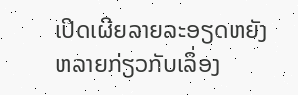ເປີດເຜີຍລາຍລະອຽດຫຍັງຫລາຍກ່ຽວກັບເລຶ່ອງ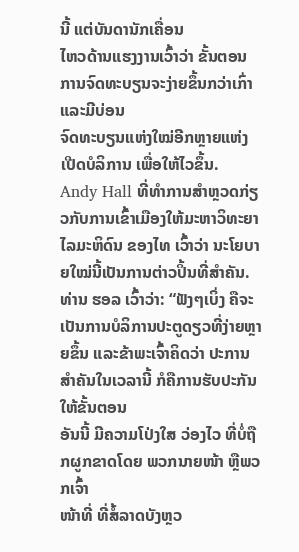ນີ້ ແຕ່ບັນດານັກເຄື່ອນ
ໄຫວດ້ານແຮງງານເວົ້າວ່າ ຂັ້ນຕອນການຈົດທະບຽນຈະງ່າຍຂຶ້ນກວ່າເກົ່າ ແລະມີບ່ອນ
ຈົດທະບຽນແຫ່ງໃໝ່ອີກຫຼາຍແຫ່ງເປີດບໍລິການ ເພື່ອໃຫ້ໄວຂຶ້ນ.
Andy Hall ທີ່ທໍາການສໍາຫຼວດກ່ຽວກັບການເຂົ້າເມືອງໃຫ້ມະຫາວິທະຍາໄລມະຫິດົນ ຂອງໄທ ເວົ້າວ່າ ນະໂຍບາຍໃໝ່ນີ້ເປັນການຕ່າວປິ້ນທີ່ສໍາຄັນ.
ທ່ານ ຮອລ ເວົ້າວ່າ: “ຟັງໆເບິ່ງ ຄືຈະເປັນການບໍລິການປະຕູດຽວທີ່ງ່າຍຫຼາຍຂຶ້ນ ແລະຂ້າພະເຈົ້າຄິດວ່າ ປະການສໍາຄັນໃນເວລານີ້ ກໍຄືການຮັບປະກັນໃຫ້ຂັ້ນຕອນ
ອັນນີ້ ມີຄວາມໂປ່ງໃສ ວ່ອງໄວ ທີ່ບໍ່ຖືກຜູກຂາດໂດຍ ພວກນາຍໜ້າ ຫຼືພວກເຈົ້າ
ໜ້າທີ່ ທີ່ສໍ້ລາດບັງຫຼວ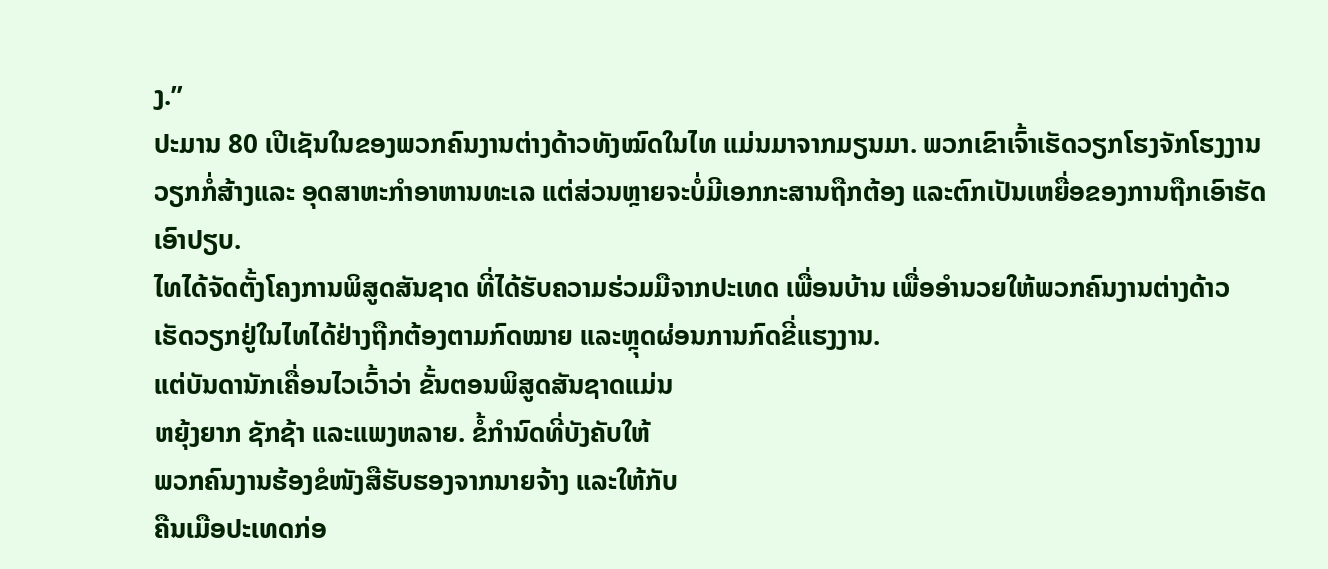ງ.”
ປະມານ 80 ເປີເຊັນໃນຂອງພວກຄົນງານຕ່າງດ້າວທັງໝົດໃນໄທ ແມ່ນມາຈາກມຽນມາ. ພວກເຂົາເຈົ້າເຮັດວຽກໂຮງຈັກໂຮງງານ ວຽກກໍ່ສ້າງແລະ ອຸດສາຫະກໍາອາຫານທະເລ ແຕ່ສ່ວນຫຼາຍຈະບໍ່ມີເອກກະສານຖືກຕ້ອງ ແລະຕົກເປັນເຫຍື່ອຂອງການຖືກເອົາຮັດ
ເອົາປຽບ.
ໄທໄດ້ຈັດຕັ້ງໂຄງການພິສູດສັນຊາດ ທີ່ໄດ້ຮັບຄວາມຮ່ວມມືຈາກປະເທດ ເພື່ອນບ້ານ ເພື່ອອໍານວຍໃຫ້ພວກຄົນງານຕ່າງດ້າວ ເຮັດວຽກຢູ່ໃນໄທໄດ້ຢ່າງຖືກຕ້ອງຕາມກົດໝາຍ ແລະຫຼຸດຜ່ອນການກົດຂີ່ແຮງງານ.
ແຕ່ບັນດານັກເຄື່ອນໄວເວົ້າວ່າ ຂັ້ນຕອນພິສູດສັນຊາດແມ່ນ
ຫຍຸ້ງຍາກ ຊັກຊ້າ ແລະແພງຫລາຍ. ຂໍ້ກໍານົດທີ່ບັງຄັບໃຫ້
ພວກຄົນງານຮ້ອງຂໍໜັງສືຮັບຮອງຈາກນາຍຈ້າງ ແລະໃຫ້ກັບ
ຄືນເມືອປະເທດກ່ອ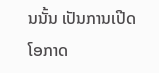ນນັ້ນ ເປັນການເປີດໂອກາດ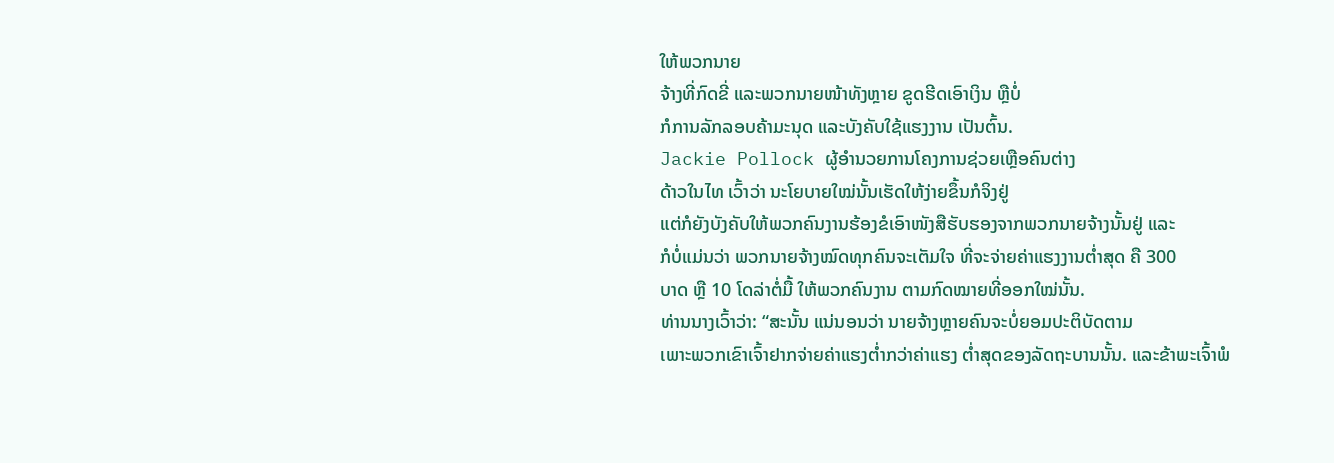ໃຫ້ພວກນາຍ
ຈ້າງທີ່ກົດຂີ່ ແລະພວກນາຍໜ້າທັງຫຼາຍ ຂູດຮີດເອົາເງິນ ຫຼືບໍ່
ກໍການລັກລອບຄ້າມະນຸດ ແລະບັງຄັບໃຊ້ແຮງງານ ເປັນຕົ້ນ.
Jackie Pollock ຜູ້ອໍານວຍການໂຄງການຊ່ວຍເຫຼືອຄົນຕ່າງ
ດ້າວໃນໄທ ເວົ້າວ່າ ນະໂຍບາຍໃໝ່ນັ້ນເຮັດໃຫ້ງ່າຍຂຶ້ນກໍຈິງຢູ່
ແຕ່ກໍຍັງບັງຄັບໃຫ້ພວກຄົນງານຮ້ອງຂໍເອົາໜັງສືຮັບຮອງຈາກພວກນາຍຈ້າງນັ້ນຢູ່ ແລະ
ກໍບໍ່ແມ່ນວ່າ ພວກນາຍຈ້າງໝົດທຸກຄົນຈະເຕັມໃຈ ທີ່ຈະຈ່າຍຄ່າແຮງງານຕໍ່າສຸດ ຄື 300
ບາດ ຫຼື 10 ໂດລ່າຕໍ່ມື້ ໃຫ້ພວກຄົນງານ ຕາມກົດໝາຍທີ່ອອກໃໝ່ນັ້ນ.
ທ່ານນາງເວົ້າວ່າ: “ສະນັ້ນ ແນ່ນອນວ່າ ນາຍຈ້າງຫຼາຍຄົນຈະບໍ່ຍອມປະຕິບັດຕາມ
ເພາະພວກເຂົາເຈົ້າຢາກຈ່າຍຄ່າແຮງຕໍ່າກວ່າຄ່າແຮງ ຕໍ່າສຸດຂອງລັດຖະບານນັ້ນ. ແລະຂ້າພະເຈົ້າພໍ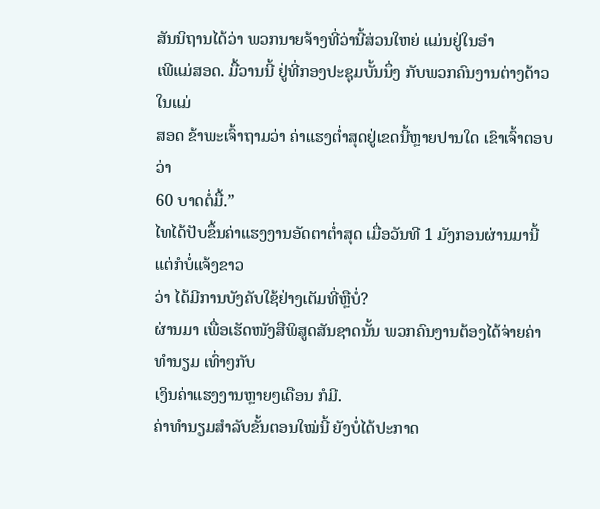ສັນນິຖານໄດ້ວ່າ ພວກນາຍຈ້າງທີ່ວ່ານີ້ສ່ວນໃຫຍ່ ແມ່ນຢູ່ໃນອໍາ
ເພີແມ່ສອດ. ມື້ວານນີ້ ຢູ່ທີ່ກອງປະຊຸມບັ້ນນຶ່ງ ກັບພວກຄົນງານຕ່າງດ້າວໃນແມ່
ສອດ ຂ້າພະເຈົ້າຖາມວ່າ ຄ່າແຮງຕໍ່າສຸດຢູ່ເຂດນີ້ຫຼາຍປານໃດ ເຂົາເຈົ້າຕອບວ່າ
60 ບາດຕໍ່ມື້.”
ໄທໄດ້ປັບຂຶ້ນຄ່າແຮງງານອັດຕາຕໍ່າສຸດ ເມື່ອວັນທີ 1 ມັງກອນຜ່ານມານີ້ ແຕ່ກໍບໍ່ແຈ້ງຂາວ
ວ່າ ໄດ້ມີການບັງຄັບໃຊ້ຢ່າງເຕັມທີ່ຫຼືບໍ່?
ຜ່ານມາ ເພື່ອເຮັດໜັງສືພິສູດສັນຊາດນັ້ນ ພວກຄົນງານຕ້ອງໄດ້ຈ່າຍຄ່າທໍານຽມ ເທົ່າໆກັບ
ເງິນຄ່າແຮງງານຫຼາຍໆເດືອນ ກໍມີ.
ຄ່າທໍານຽມສໍາລັບຂັ້ນຕອນໃໝ່ນີ້ ຍັງບໍ່ໄດ້ປະກາດ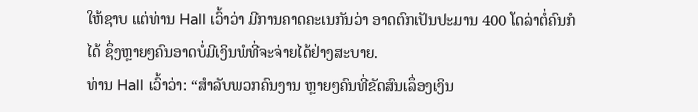ໃຫ້ຊາບ ແຕ່ທ່ານ Hall ເວົ້າວ່າ ມີການຄາດຄະເນກັນວ່າ ອາດຕົກເປັນປະມານ 400 ໂດລ່າຕໍ່ຄົນກໍໄດ້ ຊຶ່ງຫຼາຍໆຄົນອາດບໍ່ມີເງິນພໍທີ່ຈະຈ່າຍໄດ້ຢ່າງສະບາຍ.
ທ່ານ Hall ເວົ້າວ່າ: “ສໍາລັບພວກຄົນງານ ຫຼາຍໆຄົນທີ່ຂັດສົນເລຶ່ອງເງິນ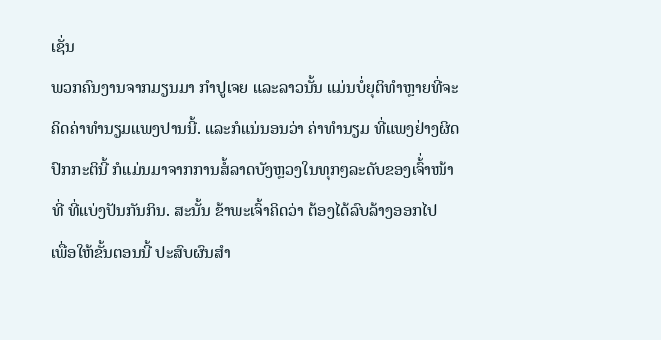ເຊັ່ນ
ພວກຄົນງານຈາກມຽນມາ ກໍາປູເຈຍ ແລະລາວນັ້ນ ແມ່ນບໍ່ຍຸຕິທໍາຫຼາຍທີ່ຈະ
ຄິດຄ່າທໍານຽມແພງປານນີ້. ແລະກໍແນ່ນອນວ່າ ຄ່າທໍານຽມ ທີ່ແພງຢ່າງຜິດ
ປົກກະຕິນີ້ ກໍແມ່ນມາຈາກການສໍ້ລາດບັງຫຼວງໃນທຸກໆລະດັບຂອງເຈົ້່າໜ້າ
ທີ່ ທີ່ແບ່ງປັນກັນກິນ. ສະນັ້ນ ຂ້າພະເຈົ້າຄິດວ່າ ຕ້ອງໄດ້ລົບລ້າງອອກໄປ
ເພື່ອໃຫ້ຂັ້ນຕອນນີ້ ປະສົບຜົນສໍາ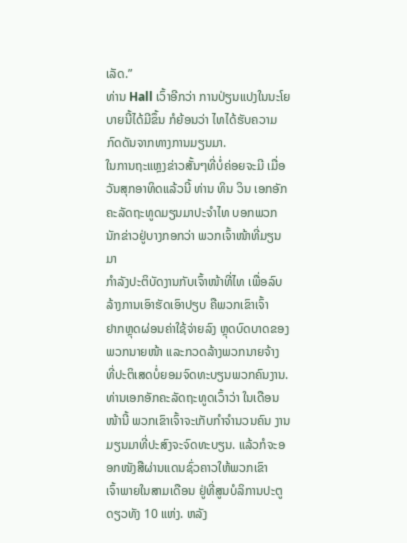ເລັດ.”
ທ່ານ Hall ເວົ້າອີກວ່າ ການປ່ຽນແປງໃນນະໂຍບາຍນີ້ໄດ້ມີຂຶ້ນ ກໍຍ້ອນວ່າ ໄທໄດ້ຮັບຄວາມ
ກົດດັນຈາກທາງການມຽນມາ.
ໃນການຖະແຫຼງຂ່າວສັ້ນໆທີ່ບໍ່ຄ່ອຍຈະມີ ເມື່ອວັນສຸກອາທິດແລ້ວນີ້ ທ່ານ ທິນ ວິນ ເອກອັກ
ຄະລັດຖະທູດມຽນມາປະຈໍາໄທ ບອກພວກນັກຂ່າວຢູ່ບາງກອກວ່າ ພວກເຈົ້າໜ້າທີ່ມຽນມາ
ກໍາລັງປະຕິບັດງານກັບເຈົ້າໜ້າທີ່ໄທ ເພື່ອລົບລ້າງການເອົາຮັດເອົາປຽບ ຄືພວກເຂົາເຈົ້າ
ຢາກຫຼຸດຜ່ອນຄ່າໃຊ້ຈ່າຍລົງ ຫຼຸດບົດບາດຂອງພວກນາຍໜ້າ ແລະກວດລ້າງພວກນາຍຈ້າງ
ທີ່ປະຕິເສດບໍ່ຍອມຈົດທະບຽນພວກຄົນງານ.
ທ່ານເອກອັກຄະລັດຖະທູດເວົ້າວ່າ ໃນເດືອນໜ້ານີ້ ພວກເຂົາເຈົ້າຈະເກັບກໍາຈໍານວນຄົນ ງານມຽນມາທີ່ປະສົງຈະຈົດທະບຽນ. ແລ້ວກໍຈະອອກໜັງສືຜ່ານແດນຊົ່ວຄາວໃຫ້ພວກເຂົາ
ເຈົ້າພາຍໃນສາມເດືອນ ຢູ່ທີ່ສູນບໍລິການປະຕູດຽວທັງ 10 ແຫ່ງ. ຫລັງ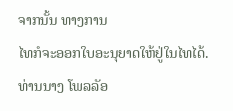ຈາກນັ້ນ ທາງການ
ໄທກໍຈະອອກໃບອະນຸຍາດໃຫ້ຢູ່ໃນໄທໄດ້.
ທ່ານນາງ ໂພລລັອ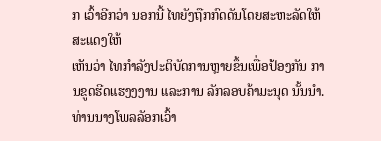ກ ເວົ້າອີກວ່າ ນອກນີ້ ໄທຍັງຖືກກົດດັນໂດຍສະຫະລັດໃຫ້ສະແດງໃຫ້
ເຫັນວ່າ ໄທກໍາລັງປະຕິບັດການຫຼາຍຂຶ້ນເພື່ອປ້ອງກັນ ການຂູດຮີດແຮງງງານ ແລະການ ລັກລອບຄ້າມະນຸດ ນັ້ນນໍາ.
ທ່ານນາງໂພລລັອກເວົ້າ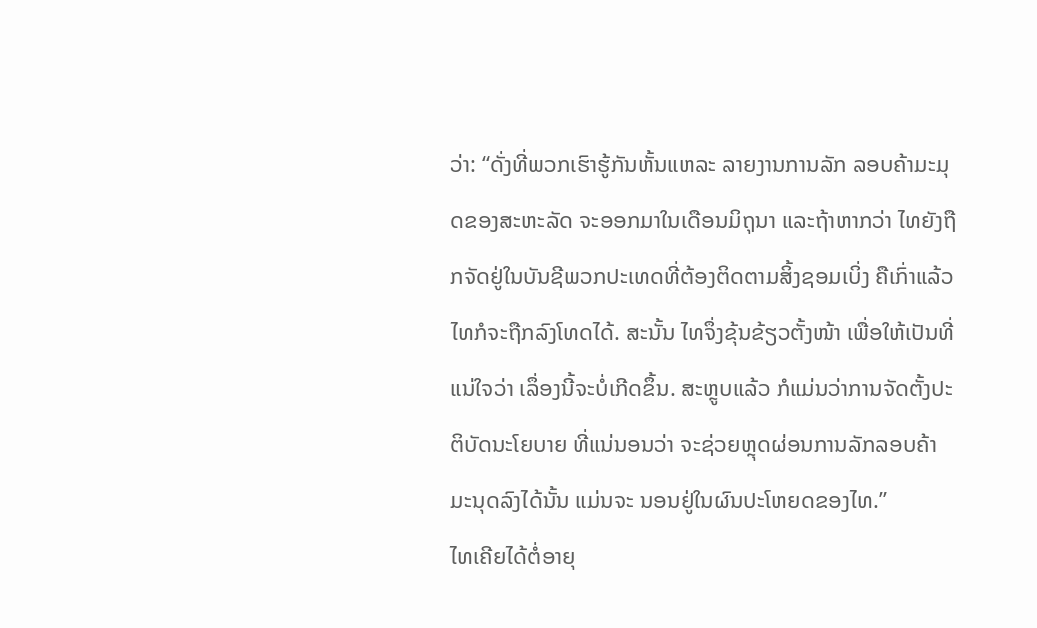ວ່າ: “ດັ່ງທີ່ພວກເຮົາຮູ້ກັນຫັ້ນແຫລະ ລາຍງານການລັກ ລອບຄ້າມະມຸດຂອງສະຫະລັດ ຈະອອກມາໃນເດືອນມິຖຸນາ ແລະຖ້າຫາກວ່າ ໄທຍັງຖືກຈັດຢູ່ໃນບັນຊີພວກປະເທດທີ່ຕ້ອງຕິດຕາມສິ້ງຊອມເບິ່ງ ຄືເກົ່າແລ້ວ ໄທກໍຈະຖືກລົງໂທດໄດ້. ສະນັ້ນ ໄທຈຶ່ງຂຸ້ນຂ້ຽວຕັ້ງໜ້າ ເພື່ອໃຫ້ເປັນທີ່ແນ່ໃຈວ່າ ເລຶ່ອງນີ້ຈະບໍ່ເກີດຂຶ້ນ. ສະຫຼູບແລ້ວ ກໍແມ່ນວ່າການຈັດຕັ້ງປະຕິບັດນະໂຍບາຍ ທີ່ແນ່ນອນວ່າ ຈະຊ່ວຍຫຼຸດຜ່ອນການລັກລອບຄ້າມະນຸດລົງໄດ້ນັ້ນ ແມ່ນຈະ ນອນຢູ່ໃນຜົນປະໂຫຍດຂອງໄທ.”
ໄທເຄີຍໄດ້ຕໍ່ອາຍຸ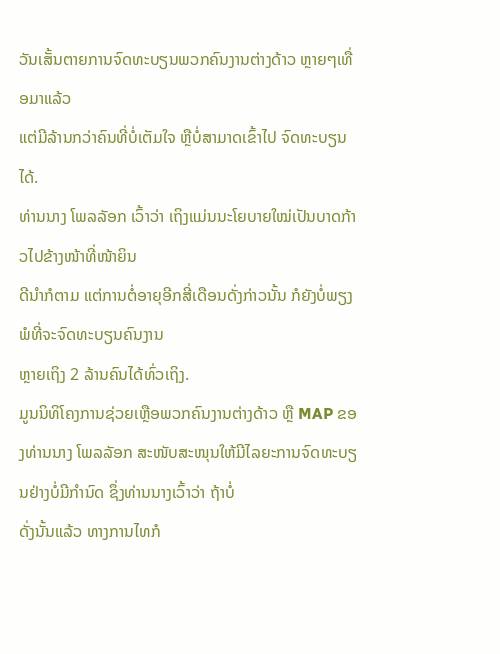ວັນເສັ້ນຕາຍການຈົດທະບຽນພວກຄົນງານຕ່າງດ້າວ ຫຼາຍໆເທື່ອມາແລ້ວ
ແຕ່ມີລ້ານກວ່າຄົນທີ່ບໍ່ເຕັມໃຈ ຫຼືບໍ່ສາມາດເຂົ້າໄປ ຈົດທະບຽນໄດ້.
ທ່ານນາງ ໂພລລັອກ ເວົ້າວ່າ ເຖິງແມ່ນນະໂຍບາຍໃໝ່ເປັນບາດກ້າວໄປຂ້າງໜ້າທີ່ໜ້າຍິນ
ດີນໍາກໍຕາມ ແຕ່ການຕໍ່ອາຍຸອີກສີ່ເດືອນດັ່ງກ່າວນັ້ນ ກໍຍັງບໍ່ພຽງພໍທີ່ຈະຈົດທະບຽນຄົນງານ
ຫຼາຍເຖິງ 2 ລ້ານຄົນໄດ້ທົ່ວເຖິງ.
ມູນນິທິໂຄງການຊ່ວຍເຫຼືອພວກຄົນງານຕ່າງດ້າວ ຫຼື MAP ຂອງທ່ານນາງ ໂພລລັອກ ສະໜັບສະໜຸນໃຫ້ມີໄລຍະການຈົດທະບຽນຢ່າງບໍ່ມີກໍານົດ ຊຶ່ງທ່ານນາງເວົ້າວ່າ ຖ້າບໍ່
ດັ່ງນັ້ນແລ້ວ ທາງການໄທກໍ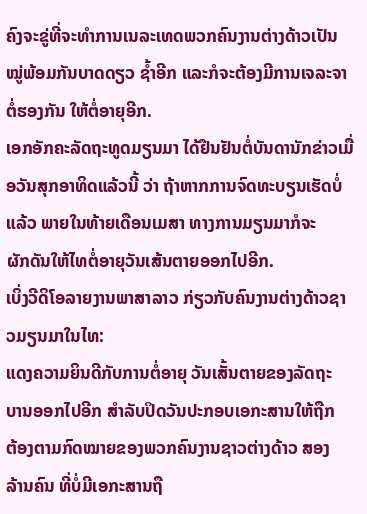ຄົງຈະຂູ່ທີ່ຈະທໍາການເນລະເທດພວກຄົນງານຕ່າງດ້າວເປັນ
ໝູ່ພ້ອມກັນບາດດຽວ ຊໍ້າອີກ ແລະກໍຈະຕ້ອງມີການເຈລະຈາຕໍ່ຮອງກັນ ໃຫ້ຕໍ່ອາຍຸອີກ.
ເອກອັກຄະລັດຖະທູດມຽນມາ ໄດ້ຢືນຢັນຕໍ່ບັນດານັກຂ່າວເມື່ອວັນສຸກອາທິດແລ້ວນີ້ ວ່າ ຖ້າຫາກການຈົດທະບຽນເຮັດບໍ່ແລ້ວ ພາຍໃນທ້າຍເດືອນເມສາ ທາງການມຽນມາກໍຈະ
ຜັກດັນໃຫ້ໄທຕໍ່ອາຍຸວັນເສ້ນຕາຍອອກໄປອີກ.
ເບິ່ງວີດິໂອລາຍງານພາສາລາວ ກ່ຽວກັບຄົນງານຕ່າງດ້າວຊາວມຽນມາໃນໄທ:
ແດງຄວາມຍິນດີກັບການຕໍ່ອາຍຸ ວັນເສັ້ນຕາຍຂອງລັດຖະ
ບານອອກໄປອີກ ສໍາລັບປິດວັນປະກອບເອກະສານໃຫ້ຖືກ
ຕ້ອງຕາມກົດໝາຍຂອງພວກຄົນງານຊາວຕ່າງດ້າວ ສອງ
ລ້ານຄົນ ທີ່ບໍ່ມີເອກະສານຖື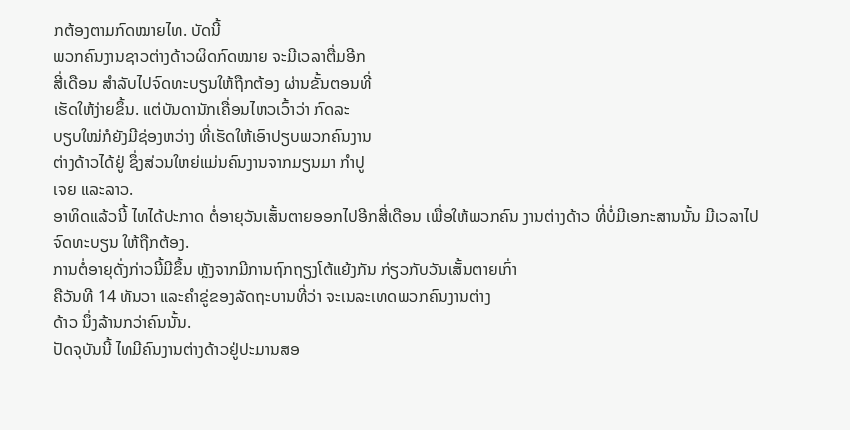ກຕ້ອງຕາມກົດໝາຍໄທ. ບັດນີ້
ພວກຄົນງານຊາວຕ່າງດ້າວຜິດກົດໝາຍ ຈະມີເວລາຕື່ມອີກ
ສີ່ເດືອນ ສໍາລັບໄປຈົດທະບຽນໃຫ້ຖືກຕ້ອງ ຜ່ານຂັ້ນຕອນທີ່
ເຮັດໃຫ້ງ່າຍຂຶ້ນ. ແຕ່ບັນດານັກເຄື່ອນໄຫວເວົ້າວ່າ ກົດລະ
ບຽບໃໝ່ກໍຍັງມີຊ່ອງຫວ່າງ ທີ່ເຮັດໃຫ້ເອົາປຽບພວກຄົນງານ
ຕ່າງດ້າວໄດ້ຢູ່ ຊຶ່ງສ່ວນໃຫຍ່ແມ່ນຄົນງານຈາກມຽນມາ ກໍາປູ
ເຈຍ ແລະລາວ.
ອາທິດແລ້ວນີ້ ໄທໄດ້ປະກາດ ຕໍ່ອາຍຸວັນເສັ້ນຕາຍອອກໄປອີກສີ່ເດືອນ ເພື່ອໃຫ້ພວກຄົນ ງານຕ່າງດ້າວ ທີ່ບໍ່ມີເອກະສານນັ້ນ ມີເວລາໄປຈົດທະບຽນ ໃຫ້ຖືກຕ້ອງ.
ການຕໍ່ອາຍຸດັ່ງກ່າວນີ້ມີຂຶ້ນ ຫຼັງຈາກມີການຖົກຖຽງໂຕ້ແຍ້ງກັນ ກ່ຽວກັບວັນເສັ້ນຕາຍເກົ່າ
ຄືວັນທີ 14 ທັນວາ ແລະຄໍາຂູ່ຂອງລັດຖະບານທີ່ວ່າ ຈະເນລະເທດພວກຄົນງານຕ່າງ
ດ້າວ ນຶ່ງລ້ານກວ່າຄົນນັ້ນ.
ປັດຈຸບັນນີ້ ໄທມີຄົນງານຕ່າງດ້າວຢູ່ປະມານສອ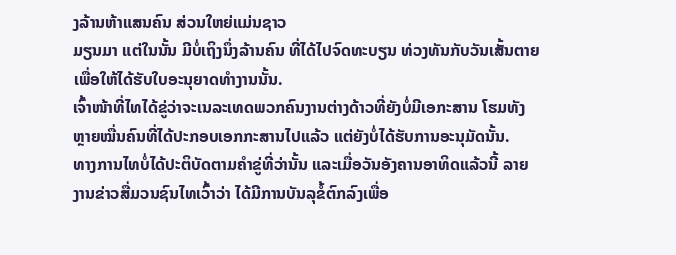ງລ້ານຫ້າແສນຄົນ ສ່ວນໃຫຍ່ແມ່ນຊາວ
ມຽນມາ ແຕ່ໃນນັ້ນ ມີບໍ່ເຖິງນຶ່ງລ້ານຄົນ ທີ່ໄດ້ໄປຈົດທະບຽນ ທ່ວງທັນກັບວັນເສັ້ນຕາຍ
ເພື່ອໃຫ້ໄດ້ຮັບໃບອະນຸຍາດທໍາງານນັ້ນ.
ເຈົ້າໜ້າທີ່ໄທໄດ້ຂູ່ວ່າຈະເນລະເທດພວກຄົນງານຕ່າງດ້າວທີ່ຍັງບໍ່ມີເອກະສານ ໂຮມທັງ
ຫຼາຍໝື່ນຄົນທີ່ໄດ້ປະກອບເອກກະສານໄປແລ້ວ ແຕ່ຍັງບໍ່ໄດ້ຮັບການອະນຸມັດນັ້ນ.
ທາງການໄທບໍ່ໄດ້ປະຕິບັດຕາມຄໍາຂູ່ທີ່ວ່ານັ້ນ ແລະເມື່ອວັນອັງຄານອາທິດແລ້ວນີ້ ລາຍ
ງານຂ່າວສື່ມວນຊົນໄທເວົ້າວ່າ ໄດ້ມີການບັນລຸຂໍ້ຕົກລົງເພື່ອ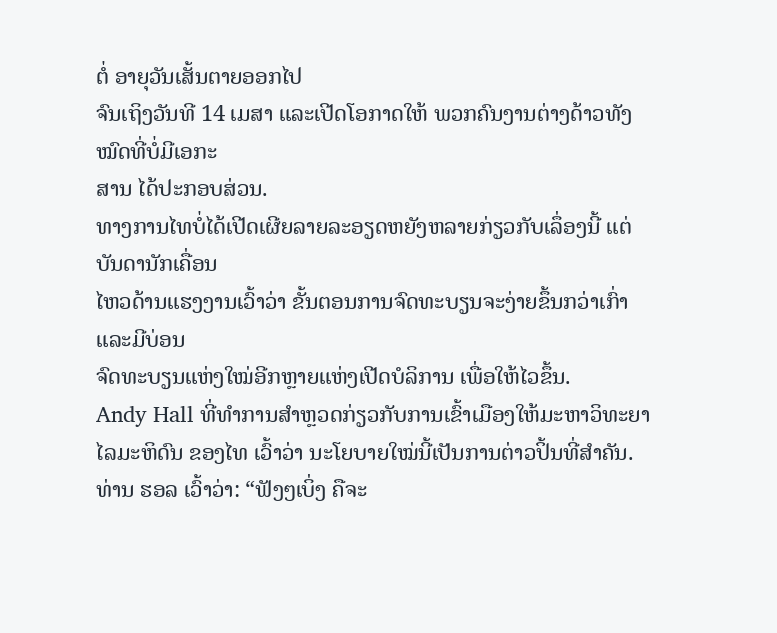ຕໍ່ ອາຍຸວັນເສັ້ນຕາຍອອກໄປ
ຈົນເຖິງວັນທີ 14 ເມສາ ແລະເປີດໂອກາດໃຫ້ ພວກຄົນງານຕ່າງດ້າວທັງໝົດທີ່ບໍ່ມີເອກະ
ສານ ໄດ້ປະກອບສ່ວນ.
ທາງການໄທບໍ່ໄດ້ເປີດເຜີຍລາຍລະອຽດຫຍັງຫລາຍກ່ຽວກັບເລຶ່ອງນີ້ ແຕ່ບັນດານັກເຄື່ອນ
ໄຫວດ້ານແຮງງານເວົ້າວ່າ ຂັ້ນຕອນການຈົດທະບຽນຈະງ່າຍຂຶ້ນກວ່າເກົ່າ ແລະມີບ່ອນ
ຈົດທະບຽນແຫ່ງໃໝ່ອີກຫຼາຍແຫ່ງເປີດບໍລິການ ເພື່ອໃຫ້ໄວຂຶ້ນ.
Andy Hall ທີ່ທໍາການສໍາຫຼວດກ່ຽວກັບການເຂົ້າເມືອງໃຫ້ມະຫາວິທະຍາໄລມະຫິດົນ ຂອງໄທ ເວົ້າວ່າ ນະໂຍບາຍໃໝ່ນີ້ເປັນການຕ່າວປິ້ນທີ່ສໍາຄັນ.
ທ່ານ ຮອລ ເວົ້າວ່າ: “ຟັງໆເບິ່ງ ຄືຈະ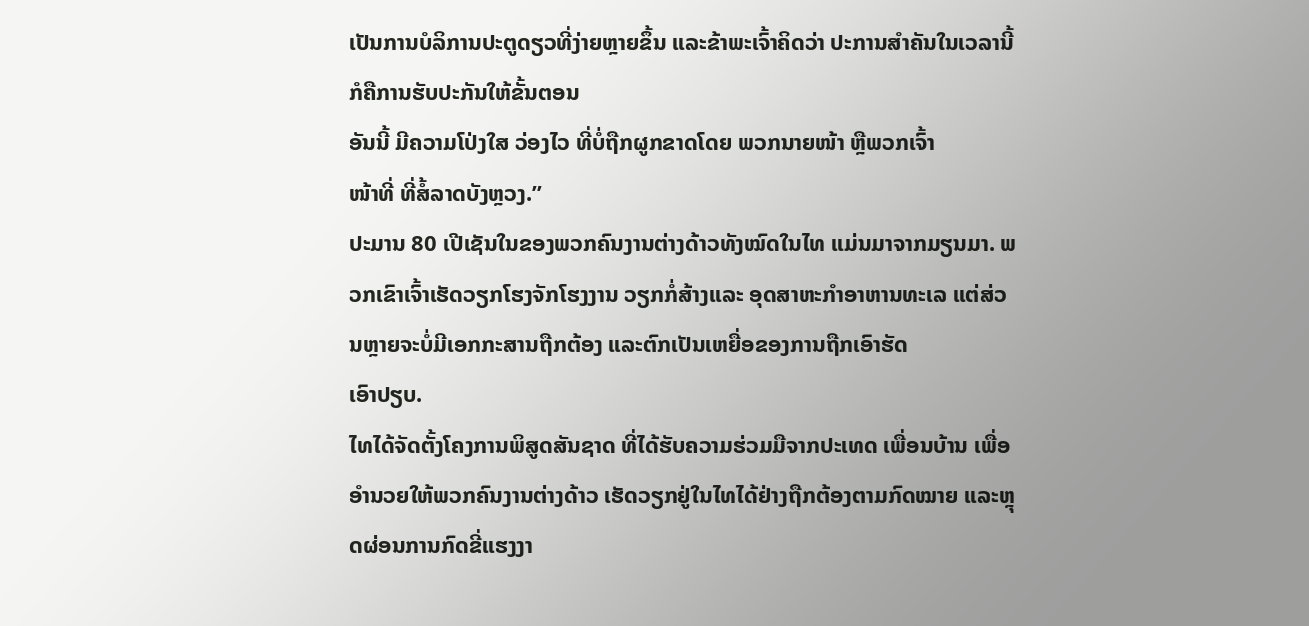ເປັນການບໍລິການປະຕູດຽວທີ່ງ່າຍຫຼາຍຂຶ້ນ ແລະຂ້າພະເຈົ້າຄິດວ່າ ປະການສໍາຄັນໃນເວລານີ້ ກໍຄືການຮັບປະກັນໃຫ້ຂັ້ນຕອນ
ອັນນີ້ ມີຄວາມໂປ່ງໃສ ວ່ອງໄວ ທີ່ບໍ່ຖືກຜູກຂາດໂດຍ ພວກນາຍໜ້າ ຫຼືພວກເຈົ້າ
ໜ້າທີ່ ທີ່ສໍ້ລາດບັງຫຼວງ.”
ປະມານ 80 ເປີເຊັນໃນຂອງພວກຄົນງານຕ່າງດ້າວທັງໝົດໃນໄທ ແມ່ນມາຈາກມຽນມາ. ພວກເຂົາເຈົ້າເຮັດວຽກໂຮງຈັກໂຮງງານ ວຽກກໍ່ສ້າງແລະ ອຸດສາຫະກໍາອາຫານທະເລ ແຕ່ສ່ວນຫຼາຍຈະບໍ່ມີເອກກະສານຖືກຕ້ອງ ແລະຕົກເປັນເຫຍື່ອຂອງການຖືກເອົາຮັດ
ເອົາປຽບ.
ໄທໄດ້ຈັດຕັ້ງໂຄງການພິສູດສັນຊາດ ທີ່ໄດ້ຮັບຄວາມຮ່ວມມືຈາກປະເທດ ເພື່ອນບ້ານ ເພື່ອອໍານວຍໃຫ້ພວກຄົນງານຕ່າງດ້າວ ເຮັດວຽກຢູ່ໃນໄທໄດ້ຢ່າງຖືກຕ້ອງຕາມກົດໝາຍ ແລະຫຼຸດຜ່ອນການກົດຂີ່ແຮງງາ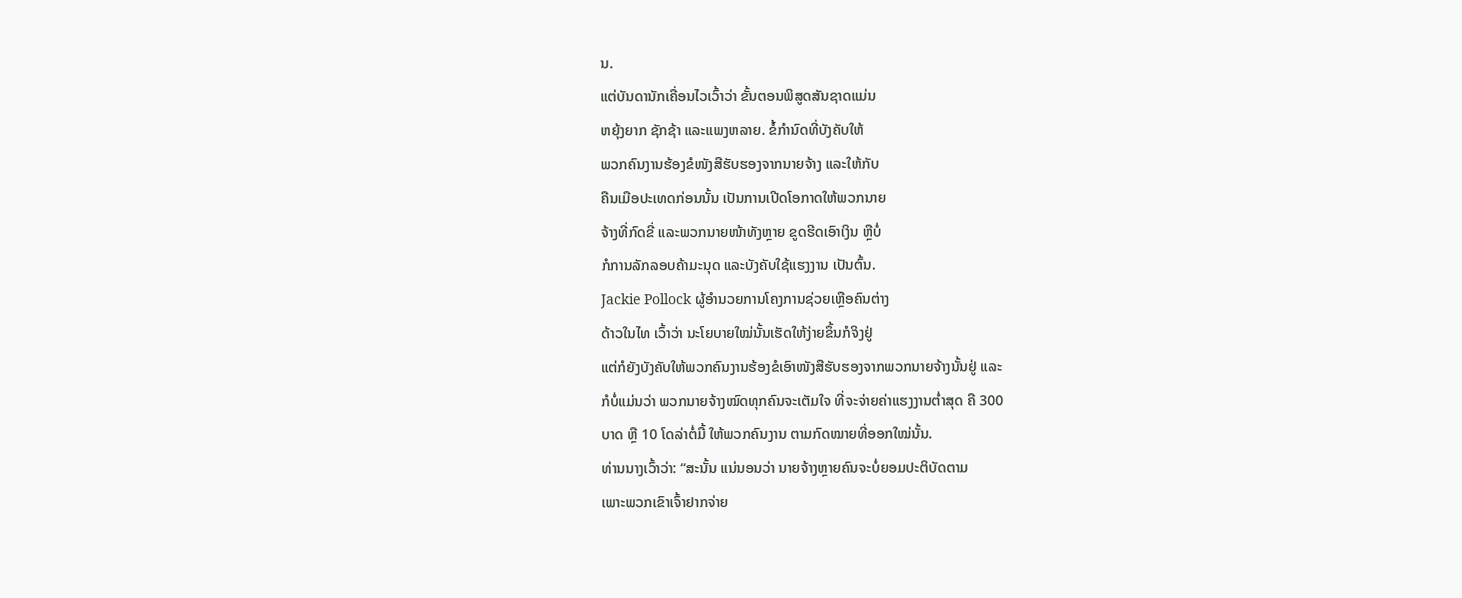ນ.
ແຕ່ບັນດານັກເຄື່ອນໄວເວົ້າວ່າ ຂັ້ນຕອນພິສູດສັນຊາດແມ່ນ
ຫຍຸ້ງຍາກ ຊັກຊ້າ ແລະແພງຫລາຍ. ຂໍ້ກໍານົດທີ່ບັງຄັບໃຫ້
ພວກຄົນງານຮ້ອງຂໍໜັງສືຮັບຮອງຈາກນາຍຈ້າງ ແລະໃຫ້ກັບ
ຄືນເມືອປະເທດກ່ອນນັ້ນ ເປັນການເປີດໂອກາດໃຫ້ພວກນາຍ
ຈ້າງທີ່ກົດຂີ່ ແລະພວກນາຍໜ້າທັງຫຼາຍ ຂູດຮີດເອົາເງິນ ຫຼືບໍ່
ກໍການລັກລອບຄ້າມະນຸດ ແລະບັງຄັບໃຊ້ແຮງງານ ເປັນຕົ້ນ.
Jackie Pollock ຜູ້ອໍານວຍການໂຄງການຊ່ວຍເຫຼືອຄົນຕ່າງ
ດ້າວໃນໄທ ເວົ້າວ່າ ນະໂຍບາຍໃໝ່ນັ້ນເຮັດໃຫ້ງ່າຍຂຶ້ນກໍຈິງຢູ່
ແຕ່ກໍຍັງບັງຄັບໃຫ້ພວກຄົນງານຮ້ອງຂໍເອົາໜັງສືຮັບຮອງຈາກພວກນາຍຈ້າງນັ້ນຢູ່ ແລະ
ກໍບໍ່ແມ່ນວ່າ ພວກນາຍຈ້າງໝົດທຸກຄົນຈະເຕັມໃຈ ທີ່ຈະຈ່າຍຄ່າແຮງງານຕໍ່າສຸດ ຄື 300
ບາດ ຫຼື 10 ໂດລ່າຕໍ່ມື້ ໃຫ້ພວກຄົນງານ ຕາມກົດໝາຍທີ່ອອກໃໝ່ນັ້ນ.
ທ່ານນາງເວົ້າວ່າ: “ສະນັ້ນ ແນ່ນອນວ່າ ນາຍຈ້າງຫຼາຍຄົນຈະບໍ່ຍອມປະຕິບັດຕາມ
ເພາະພວກເຂົາເຈົ້າຢາກຈ່າຍ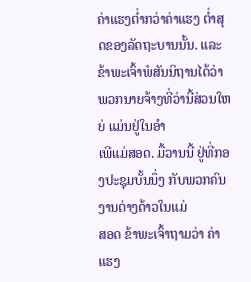ຄ່າແຮງຕໍ່າກວ່າຄ່າແຮງ ຕໍ່າສຸດຂອງລັດຖະບານນັ້ນ. ແລະຂ້າພະເຈົ້າພໍສັນນິຖານໄດ້ວ່າ ພວກນາຍຈ້າງທີ່ວ່ານີ້ສ່ວນໃຫຍ່ ແມ່ນຢູ່ໃນອໍາ
ເພີແມ່ສອດ. ມື້ວານນີ້ ຢູ່ທີ່ກອງປະຊຸມບັ້ນນຶ່ງ ກັບພວກຄົນງານຕ່າງດ້າວໃນແມ່
ສອດ ຂ້າພະເຈົ້າຖາມວ່າ ຄ່າແຮງ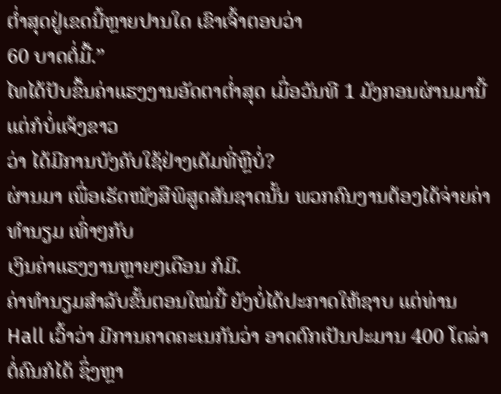ຕໍ່າສຸດຢູ່ເຂດນີ້ຫຼາຍປານໃດ ເຂົາເຈົ້າຕອບວ່າ
60 ບາດຕໍ່ມື້.”
ໄທໄດ້ປັບຂຶ້ນຄ່າແຮງງານອັດຕາຕໍ່າສຸດ ເມື່ອວັນທີ 1 ມັງກອນຜ່ານມານີ້ ແຕ່ກໍບໍ່ແຈ້ງຂາວ
ວ່າ ໄດ້ມີການບັງຄັບໃຊ້ຢ່າງເຕັມທີ່ຫຼືບໍ່?
ຜ່ານມາ ເພື່ອເຮັດໜັງສືພິສູດສັນຊາດນັ້ນ ພວກຄົນງານຕ້ອງໄດ້ຈ່າຍຄ່າທໍານຽມ ເທົ່າໆກັບ
ເງິນຄ່າແຮງງານຫຼາຍໆເດືອນ ກໍມີ.
ຄ່າທໍານຽມສໍາລັບຂັ້ນຕອນໃໝ່ນີ້ ຍັງບໍ່ໄດ້ປະກາດໃຫ້ຊາບ ແຕ່ທ່ານ Hall ເວົ້າວ່າ ມີການຄາດຄະເນກັນວ່າ ອາດຕົກເປັນປະມານ 400 ໂດລ່າຕໍ່ຄົນກໍໄດ້ ຊຶ່ງຫຼາ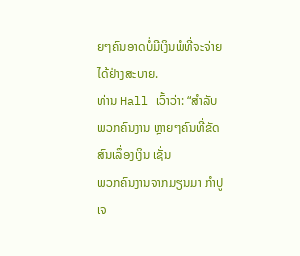ຍໆຄົນອາດບໍ່ມີເງິນພໍທີ່ຈະຈ່າຍໄດ້ຢ່າງສະບາຍ.
ທ່ານ Hall ເວົ້າວ່າ: “ສໍາລັບພວກຄົນງານ ຫຼາຍໆຄົນທີ່ຂັດສົນເລຶ່ອງເງິນ ເຊັ່ນ
ພວກຄົນງານຈາກມຽນມາ ກໍາປູເຈ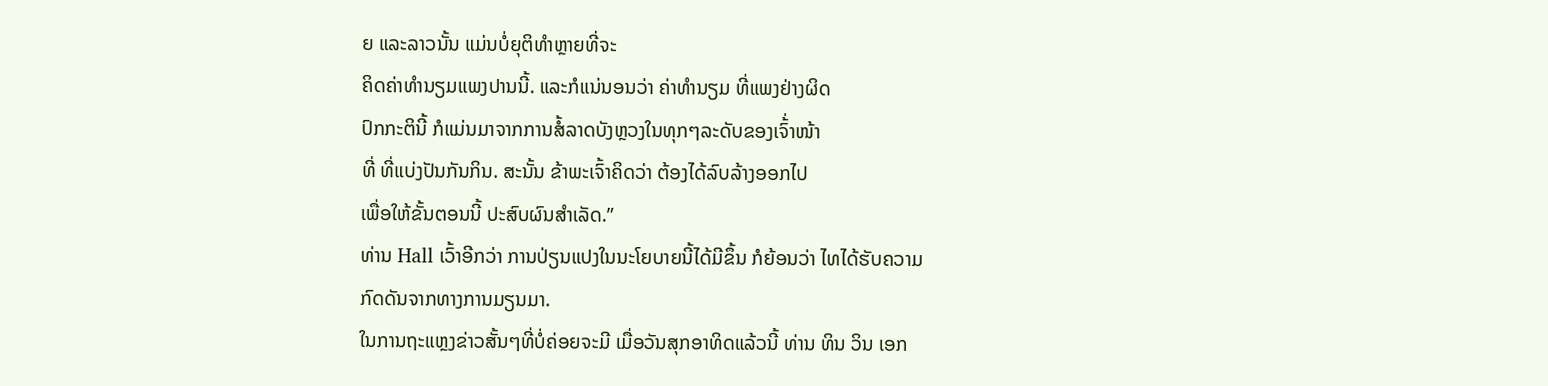ຍ ແລະລາວນັ້ນ ແມ່ນບໍ່ຍຸຕິທໍາຫຼາຍທີ່ຈະ
ຄິດຄ່າທໍານຽມແພງປານນີ້. ແລະກໍແນ່ນອນວ່າ ຄ່າທໍານຽມ ທີ່ແພງຢ່າງຜິດ
ປົກກະຕິນີ້ ກໍແມ່ນມາຈາກການສໍ້ລາດບັງຫຼວງໃນທຸກໆລະດັບຂອງເຈົ້່າໜ້າ
ທີ່ ທີ່ແບ່ງປັນກັນກິນ. ສະນັ້ນ ຂ້າພະເຈົ້າຄິດວ່າ ຕ້ອງໄດ້ລົບລ້າງອອກໄປ
ເພື່ອໃຫ້ຂັ້ນຕອນນີ້ ປະສົບຜົນສໍາເລັດ.”
ທ່ານ Hall ເວົ້າອີກວ່າ ການປ່ຽນແປງໃນນະໂຍບາຍນີ້ໄດ້ມີຂຶ້ນ ກໍຍ້ອນວ່າ ໄທໄດ້ຮັບຄວາມ
ກົດດັນຈາກທາງການມຽນມາ.
ໃນການຖະແຫຼງຂ່າວສັ້ນໆທີ່ບໍ່ຄ່ອຍຈະມີ ເມື່ອວັນສຸກອາທິດແລ້ວນີ້ ທ່ານ ທິນ ວິນ ເອກ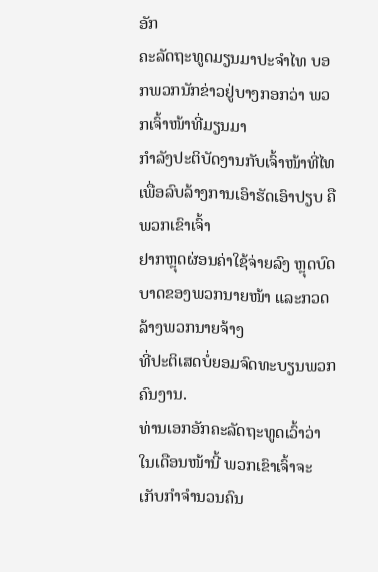ອັກ
ຄະລັດຖະທູດມຽນມາປະຈໍາໄທ ບອກພວກນັກຂ່າວຢູ່ບາງກອກວ່າ ພວກເຈົ້າໜ້າທີ່ມຽນມາ
ກໍາລັງປະຕິບັດງານກັບເຈົ້າໜ້າທີ່ໄທ ເພື່ອລົບລ້າງການເອົາຮັດເອົາປຽບ ຄືພວກເຂົາເຈົ້າ
ຢາກຫຼຸດຜ່ອນຄ່າໃຊ້ຈ່າຍລົງ ຫຼຸດບົດບາດຂອງພວກນາຍໜ້າ ແລະກວດລ້າງພວກນາຍຈ້າງ
ທີ່ປະຕິເສດບໍ່ຍອມຈົດທະບຽນພວກຄົນງານ.
ທ່ານເອກອັກຄະລັດຖະທູດເວົ້າວ່າ ໃນເດືອນໜ້ານີ້ ພວກເຂົາເຈົ້າຈະເກັບກໍາຈໍານວນຄົນ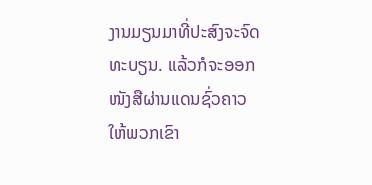ງານມຽນມາທີ່ປະສົງຈະຈົດທະບຽນ. ແລ້ວກໍຈະອອກໜັງສືຜ່ານແດນຊົ່ວຄາວໃຫ້ພວກເຂົາ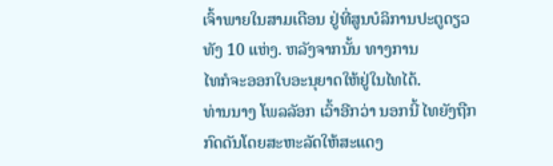ເຈົ້າພາຍໃນສາມເດືອນ ຢູ່ທີ່ສູນບໍລິການປະຕູດຽວທັງ 10 ແຫ່ງ. ຫລັງຈາກນັ້ນ ທາງການ
ໄທກໍຈະອອກໃບອະນຸຍາດໃຫ້ຢູ່ໃນໄທໄດ້.
ທ່ານນາງ ໂພລລັອກ ເວົ້າອີກວ່າ ນອກນີ້ ໄທຍັງຖືກກົດດັນໂດຍສະຫະລັດໃຫ້ສະແດງ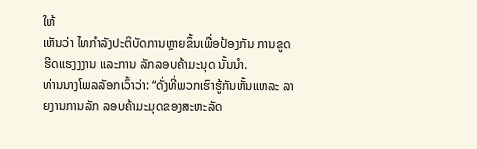ໃຫ້
ເຫັນວ່າ ໄທກໍາລັງປະຕິບັດການຫຼາຍຂຶ້ນເພື່ອປ້ອງກັນ ການຂູດຮີດແຮງງງານ ແລະການ ລັກລອບຄ້າມະນຸດ ນັ້ນນໍາ.
ທ່ານນາງໂພລລັອກເວົ້າວ່າ: “ດັ່ງທີ່ພວກເຮົາຮູ້ກັນຫັ້ນແຫລະ ລາຍງານການລັກ ລອບຄ້າມະມຸດຂອງສະຫະລັດ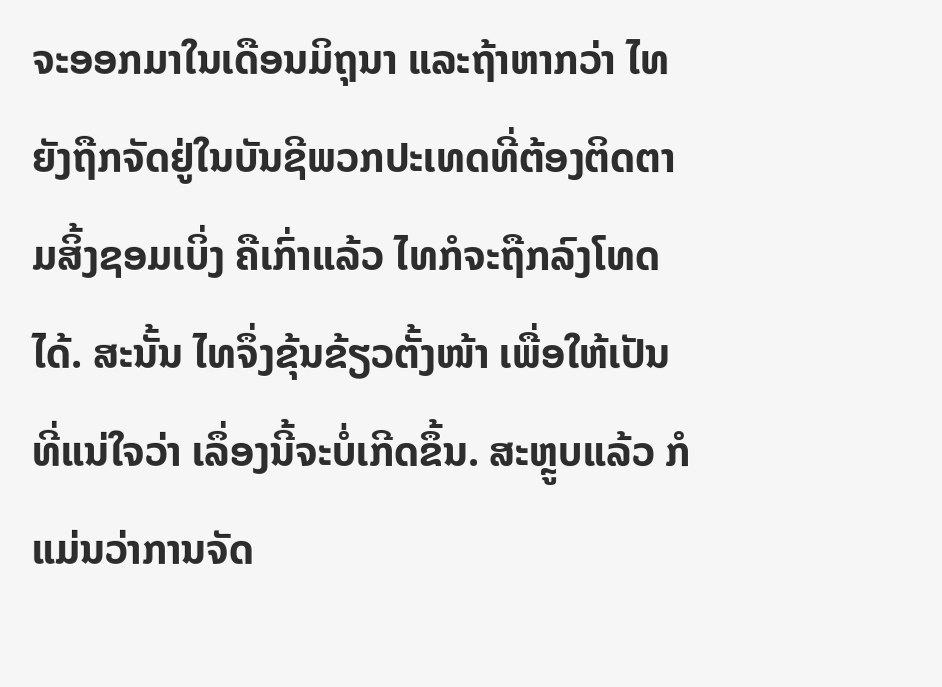ຈະອອກມາໃນເດືອນມິຖຸນາ ແລະຖ້າຫາກວ່າ ໄທຍັງຖືກຈັດຢູ່ໃນບັນຊີພວກປະເທດທີ່ຕ້ອງຕິດຕາມສິ້ງຊອມເບິ່ງ ຄືເກົ່າແລ້ວ ໄທກໍຈະຖືກລົງໂທດໄດ້. ສະນັ້ນ ໄທຈຶ່ງຂຸ້ນຂ້ຽວຕັ້ງໜ້າ ເພື່ອໃຫ້ເປັນທີ່ແນ່ໃຈວ່າ ເລຶ່ອງນີ້ຈະບໍ່ເກີດຂຶ້ນ. ສະຫຼູບແລ້ວ ກໍແມ່ນວ່າການຈັດ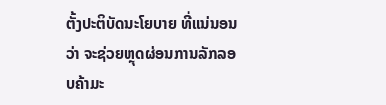ຕັ້ງປະຕິບັດນະໂຍບາຍ ທີ່ແນ່ນອນວ່າ ຈະຊ່ວຍຫຼຸດຜ່ອນການລັກລອບຄ້າມະ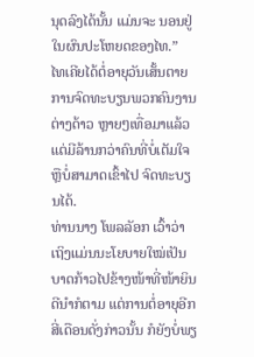ນຸດລົງໄດ້ນັ້ນ ແມ່ນຈະ ນອນຢູ່ໃນຜົນປະໂຫຍດຂອງໄທ.”
ໄທເຄີຍໄດ້ຕໍ່ອາຍຸວັນເສັ້ນຕາຍການຈົດທະບຽນພວກຄົນງານຕ່າງດ້າວ ຫຼາຍໆເທື່ອມາແລ້ວ
ແຕ່ມີລ້ານກວ່າຄົນທີ່ບໍ່ເຕັມໃຈ ຫຼືບໍ່ສາມາດເຂົ້າໄປ ຈົດທະບຽນໄດ້.
ທ່ານນາງ ໂພລລັອກ ເວົ້າວ່າ ເຖິງແມ່ນນະໂຍບາຍໃໝ່ເປັນບາດກ້າວໄປຂ້າງໜ້າທີ່ໜ້າຍິນ
ດີນໍາກໍຕາມ ແຕ່ການຕໍ່ອາຍຸອີກສີ່ເດືອນດັ່ງກ່າວນັ້ນ ກໍຍັງບໍ່ພຽ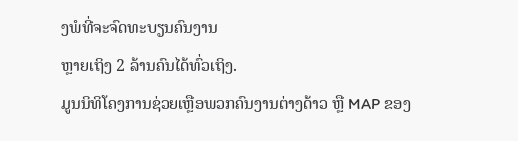ງພໍທີ່ຈະຈົດທະບຽນຄົນງານ
ຫຼາຍເຖິງ 2 ລ້ານຄົນໄດ້ທົ່ວເຖິງ.
ມູນນິທິໂຄງການຊ່ວຍເຫຼືອພວກຄົນງານຕ່າງດ້າວ ຫຼື MAP ຂອງ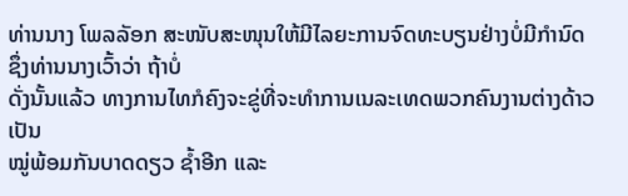ທ່ານນາງ ໂພລລັອກ ສະໜັບສະໜຸນໃຫ້ມີໄລຍະການຈົດທະບຽນຢ່າງບໍ່ມີກໍານົດ ຊຶ່ງທ່ານນາງເວົ້າວ່າ ຖ້າບໍ່
ດັ່ງນັ້ນແລ້ວ ທາງການໄທກໍຄົງຈະຂູ່ທີ່ຈະທໍາການເນລະເທດພວກຄົນງານຕ່າງດ້າວເປັນ
ໝູ່ພ້ອມກັນບາດດຽວ ຊໍ້າອີກ ແລະ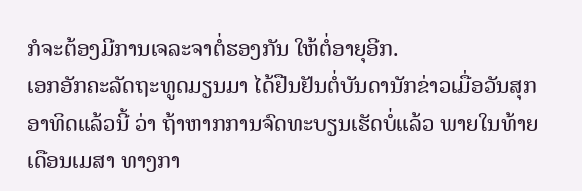ກໍຈະຕ້ອງມີການເຈລະຈາຕໍ່ຮອງກັນ ໃຫ້ຕໍ່ອາຍຸອີກ.
ເອກອັກຄະລັດຖະທູດມຽນມາ ໄດ້ຢືນຢັນຕໍ່ບັນດານັກຂ່າວເມື່ອວັນສຸກອາທິດແລ້ວນີ້ ວ່າ ຖ້າຫາກການຈົດທະບຽນເຮັດບໍ່ແລ້ວ ພາຍໃນທ້າຍເດືອນເມສາ ທາງກາ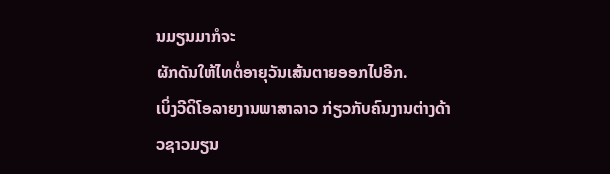ນມຽນມາກໍຈະ
ຜັກດັນໃຫ້ໄທຕໍ່ອາຍຸວັນເສ້ນຕາຍອອກໄປອີກ.
ເບິ່ງວີດິໂອລາຍງານພາສາລາວ ກ່ຽວກັບຄົນງານຕ່າງດ້າວຊາວມຽນ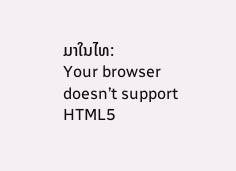ມາໃນໄທ:
Your browser doesn’t support HTML5